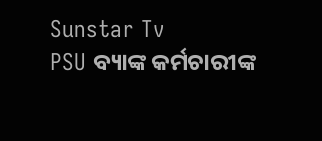Sunstar Tv
PSU ବ୍ୟାଙ୍କ କର୍ମଚାରୀଙ୍କ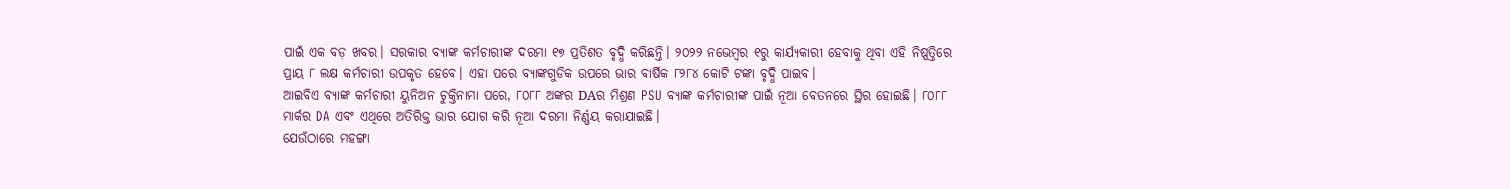ପାଇଁ ଏକ ବଡ଼ ଖବର। ସରକାର ବ୍ୟାଙ୍କ କର୍ମଚାରୀଙ୍କ ଦରମା ୧୭ ପ୍ରତିଶତ ବୃଦ୍ଧି କରିଛନ୍ତି। ୨୦୨୨ ନଭେମ୍ବର ୧ରୁ କାର୍ଯ୍ୟକାରୀ ହେବାକୁ ଥିବା ଏହି ନିଷ୍ପତ୍ତିରେ ପ୍ରାୟ ୮ ଲକ୍ଷ କର୍ମଚାରୀ ଉପକୃତ ହେବେ। ଏହା ପରେ ବ୍ୟାଙ୍କଗୁଡିକ ଉପରେ ଭାର ବାର୍ଷିକ ୮୨୮୪ କୋଟି ଟଙ୍କା ବୃଦ୍ଧି ପାଇବ।
ଆଇବିଏ ବ୍ୟାଙ୍କ କର୍ମଚାରୀ ୟୁନିଅନ ଚୁକ୍ତିନାମା ପରେ, ୮୦୮୮ ଅଙ୍କର DAର ମିଶ୍ରଣ PSU ବ୍ୟାଙ୍କ କର୍ମଚାରୀଙ୍କ ପାଇଁ ନୂଆ ବେତନରେ ସ୍ଥିର ହୋଇଛି। ୮୦୮୮ ମାର୍କର DA ଏବଂ ଏଥିରେ ଅତିରିକ୍ତ ଭାର ଯୋଗ କରି ନୂଆ ଦରମା ନିର୍ଣ୍ଣୟ କରାଯାଇଛି।
ଯେଉଁଠାରେ ମହଙ୍ଗା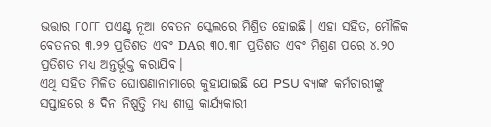ଭତ୍ତାର ୮୦୮୮ ପଏଣ୍ଟ ନୂଆ ବେତନ ସ୍କେଲରେ ମିଶ୍ରିତ ହୋଇଛି। ଏହା ସହିତ, ମୌଳିକ ବେତନର ୩.୨୨ ପ୍ରତିଶତ ଏବଂ DAର ୩୦.୩୮ ପ୍ରତିଶତ ଏବଂ ମିଶ୍ରଣ ପରେ ୪.୨୦ ପ୍ରତିଶତ ମଧ୍ୟ ଅନ୍ତର୍ଭୂକ୍ତ କରାଯିବ।
ଏଥି ସହିତ ମିଳିତ ଘୋଷଣାନାମାରେ କୁହାଯାଇଛି ଯେ PSU ବ୍ୟାଙ୍କ କର୍ମଚାରୀଙ୍କୁ ସପ୍ତାହରେ ୫ ଦିନ ନିଷ୍ପତ୍ତି ମଧ୍ୟ ଶୀଘ୍ର କାର୍ଯ୍ୟକାରୀ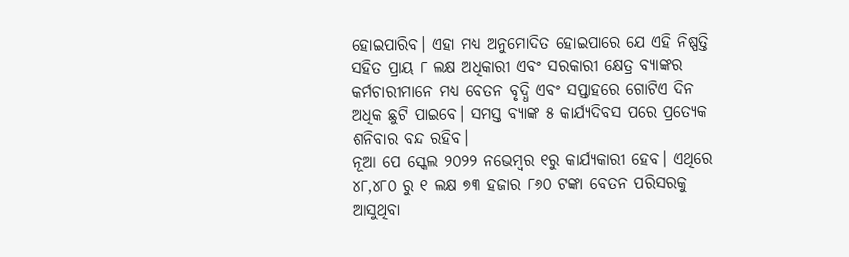ହୋଇପାରିବ। ଏହା ମଧ୍ୟ ଅନୁମୋଦିତ ହୋଇପାରେ ଯେ ଏହି ନିଷ୍ପତ୍ତି ସହିତ ପ୍ରାୟ ୮ ଲକ୍ଷ ଅଧିକାରୀ ଏବଂ ସରକାରୀ କ୍ଷେତ୍ର ବ୍ୟାଙ୍କର କର୍ମଚାରୀମାନେ ମଧ୍ୟ ବେତନ ବୃଦ୍ଧି ଏବଂ ସପ୍ତାହରେ ଗୋଟିଏ ଦିନ ଅଧିକ ଛୁଟି ପାଇବେ। ସମସ୍ତ ବ୍ୟାଙ୍କ ୫ କାର୍ଯ୍ୟଦିବସ ପରେ ପ୍ରତ୍ୟେକ ଶନିବାର ବନ୍ଦ ରହିବ।
ନୂଆ ପେ ସ୍କେଲ ୨୦୨୨ ନଭେମ୍ବର ୧ରୁ କାର୍ଯ୍ୟକାରୀ ହେବ। ଏଥିରେ ୪୮,୪୮୦ ରୁ ୧ ଲକ୍ଷ ୭୩ ହଜାର ୮୬୦ ଟଙ୍କା ବେତନ ପରିସରକୁ ଆସୁଥିବା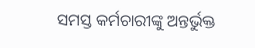ସମସ୍ତ କର୍ମଚାରୀଙ୍କୁ ଅନ୍ତର୍ଭୁକ୍ତ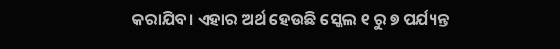କରାଯିବ। ଏହାର ଅର୍ଥ ହେଉଛି ସ୍କେଲ ୧ ରୁ ୭ ପର୍ଯ୍ୟନ୍ତ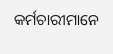କର୍ମଚାରୀମାନେ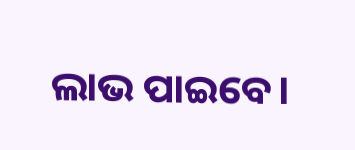ଲାଭ ପାଇବେ।